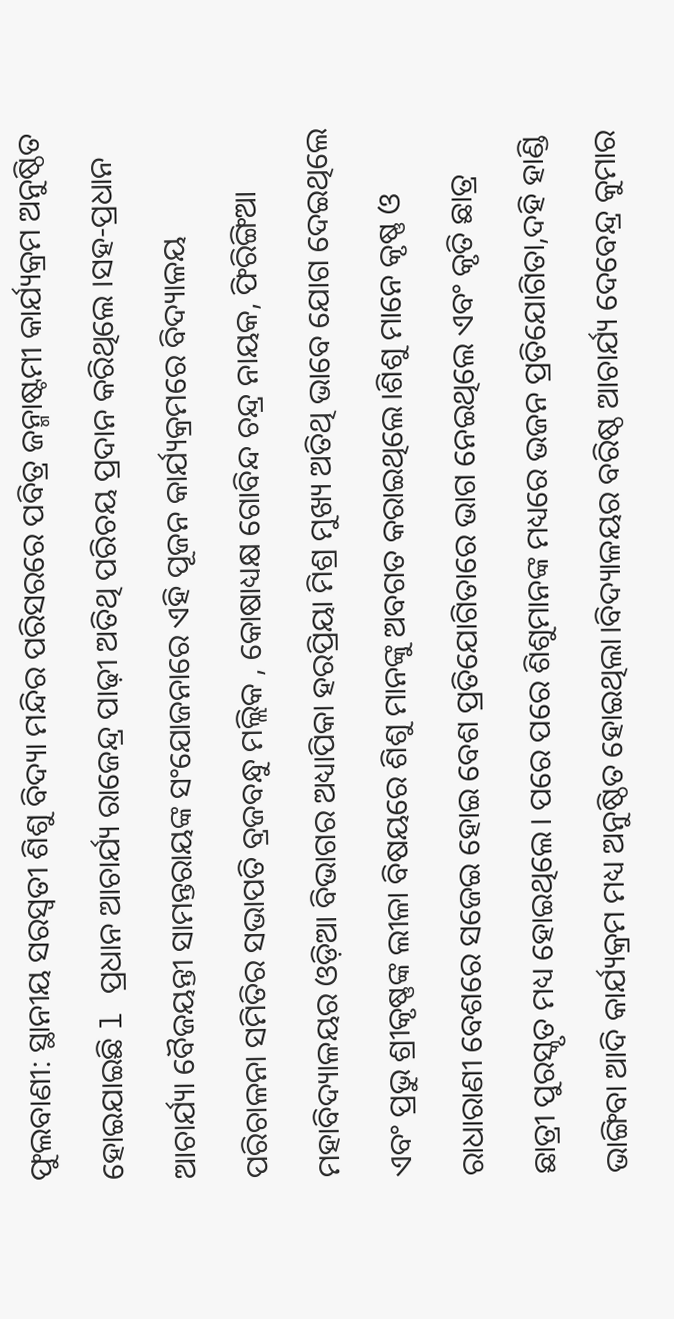ଫୁଲବାଣୀ: ସ୍ଥାନୀୟ ସରସ୍ବତୀ ଶିଶୁ ବିଦ୍ୟା ମନ୍ଦିର ପରିସରରେ ପବିତ୍ର ଜନ୍ମାଷ୍ଟମୀ କାର୍ଯ୍ୟକ୍ରମ ଅନୁଷ୍ଠିତ ହୋଇଯାଇଛି l ପ୍ରଧାନ ଆଚାର୍ଯ୍ୟ ରାଜେନ୍ଦ୍ର ପାଢ଼ୀ ଅତିଥି ପରିଚୟ ପ୍ରଦାନ କରିଥିଲେ ।ସହ-ପ୍ରଧାନ ଆଚାର୍ଯ୍ୟା ବୈଜୟନ୍ତୀ ସାମନ୍ତରାୟଙ୍କ ସଂଯୋଜନାରେ ଏହି ପୂଜନ କାର୍ଯ୍ୟକ୍ରମରେ ବିଦ୍ୟାଳୟ ପରିଚାଳନା ସମିତିର ସଭାପତି ବ୍ରଜବନ୍ଧୁ ମଲ୍ଲିକ , କୋଷାଧ୍ୟକ୍ଷ ଗୋବିନ୍ଦ ଚନ୍ଦ୍ର ନାୟକ, ଫିରିଙ୍ଗିଆ ମହାବିଦ୍ୟାଳୟର ଓଡ଼ିଆ ବିଭାଗର ଅଧ୍ୟାପିକା ହରପ୍ରିୟା ମିଶ୍ର ମୁଖ୍ୟ ଅତିଥି ଭାବେ ଯୋଗ ଦେଇଥିଲେ ଏବଂ ପ୍ରଭୁ ଶ୍ରୀକୃଷ୍ଣଙ୍କ ଲୀଳା ବିଷୟରେ ଶିଶୁ ମାନଙ୍କୁ ଅବଗତ କରାଇଥିଲେ।ଶିଶୁ ମାନେ କୃଷ୍ଣ ଓ ରାଧାରାଣୀ ବେଶରେ ସଜେଇ ହୋଇ ବେଶ ପ୍ରତିଯୋଗିତାରେ ଭାଗ ନେଇଥିଲେ ଏବଂ କୃତି ଛାତ୍ର ଛାତ୍ରୀ ପୁରସ୍କୃତ ମଧ୍ୟ ହୋଇଥିଲେ। ପରେ ପରେ ଶିଶୁମାନଙ୍କ ମଧ୍ୟରେ ଭଜନ ପ୍ରତିଯୋଗିତା,ଦହି ହାଣ୍ଡି ଭାଙ୍ଗିବା ଆଦି କାର୍ଯ୍ୟକ୍ରମ ମଧ୍ୟ ଅନୁଷ୍ଠିତ ହୋଇଥିଲା।ବିଦ୍ୟାଳୟର ବରିଷ୍ଠ ଆଚାର୍ଯ୍ୟ ଦେବେନ୍ଦ୍ର କୁମାର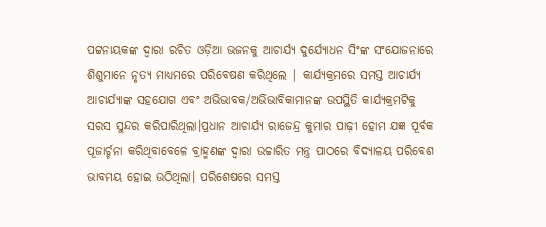ପଟ୍ଟନାୟକଙ୍କ ଦ୍ଵାରା ରଚିତ ଓଡ଼ିଆ ଭଜନକୁ ଆଚାର୍ଯ୍ୟ ଦୁର୍ଯ୍ୟୋଧନ ସିଂଙ୍କ ସଂଯୋଜନାରେ ଶିଶୁମାନେ ନୃତ୍ୟ ମାଧ୍ୟମରେ ପରିବେଷଣ କରିଥିଲେ | କାର୍ଯ୍ୟକ୍ରମରେ ସମସ୍ତ ଆଚାର୍ଯ୍ୟ ଆଚାର୍ଯ୍ୟାଙ୍କ ସହଯୋଗ ଏବଂ ଅଭିଭାବକ/ଅଭିଭାବିକାମାନଙ୍କ ଉପସ୍ଥିତି କାର୍ଯ୍ୟକ୍ରମଟିକୁ ସରସ ସୁନ୍ଦର କରିପାରିଥିଲା।ପ୍ରଧାନ ଆଚାର୍ଯ୍ୟ ରାଜେନ୍ଦ୍ର କୁମାର ପାଢ଼ୀ ହୋମ ଯଜ୍ଞ ପୂର୍ବକ ପୂଜାର୍ଚ୍ଚନା କରିଥିବାବେଳେ ବ୍ରାହ୍ମଣଙ୍କ ଦ୍ୱାରା ଉଚ୍ଚାରିତ ମନ୍ତ୍ର ପାଠରେ ବିଦ୍ୟାଳୟ ପରିବେଶ ଭାବମୟ ହୋଇ ଉଠିଥିଲା। ପରିଶେଷରେ ସମସ୍ତ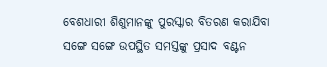ବେଶଧାରୀ ଶିଶୁମାନଙ୍କୁ ପୁରସ୍କାର ବିତରଣ କରାଯିବା ସଙ୍ଗେ ସଙ୍ଗେ ଉପସ୍ଥିତ ସମସ୍ତଙ୍କୁ ପ୍ରସାଦ ବଣ୍ଟନ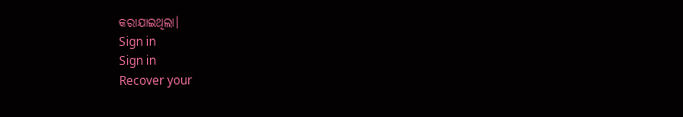କରାଯାଇଥିଲା।
Sign in
Sign in
Recover your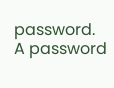password.
A password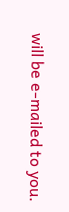will be e-mailed to you.